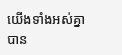យើងទាំងអស់គ្នាបាន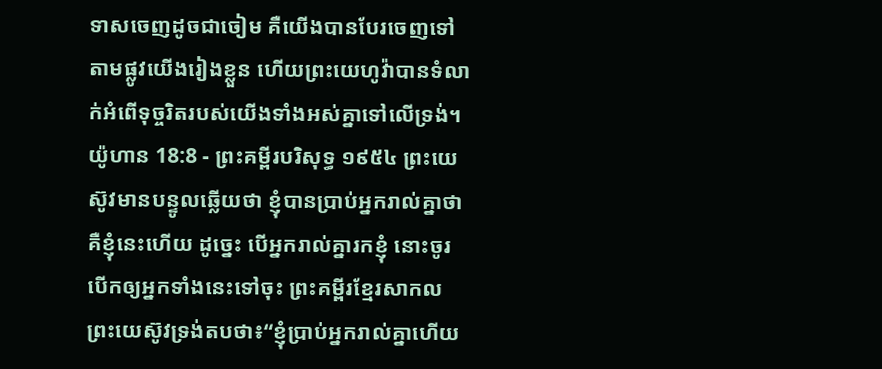ទាសចេញដូចជាចៀម គឺយើងបានបែរចេញទៅតាមផ្លូវយើងរៀងខ្លួន ហើយព្រះយេហូវ៉ាបានទំលាក់អំពើទុច្ចរិតរបស់យើងទាំងអស់គ្នាទៅលើទ្រង់។
យ៉ូហាន 18:8 - ព្រះគម្ពីរបរិសុទ្ធ ១៩៥៤ ព្រះយេស៊ូវមានបន្ទូលឆ្លើយថា ខ្ញុំបានប្រាប់អ្នករាល់គ្នាថា គឺខ្ញុំនេះហើយ ដូច្នេះ បើអ្នករាល់គ្នារកខ្ញុំ នោះចូរបើកឲ្យអ្នកទាំងនេះទៅចុះ ព្រះគម្ពីរខ្មែរសាកល ព្រះយេស៊ូវទ្រង់តបថា៖“ខ្ញុំប្រាប់អ្នករាល់គ្នាហើយ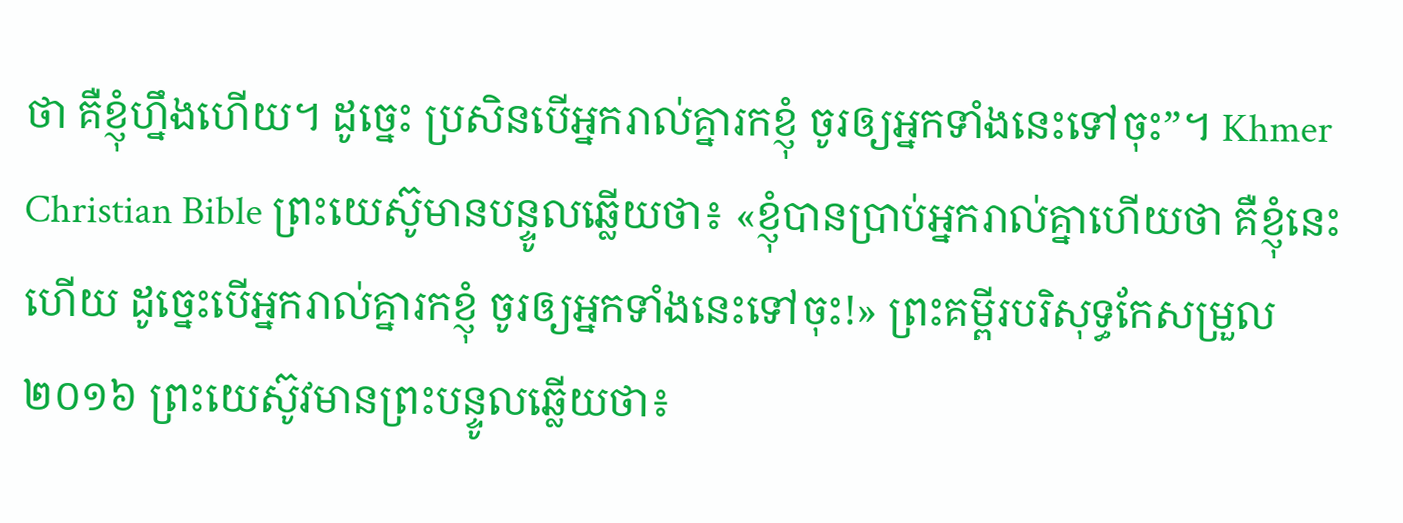ថា គឺខ្ញុំហ្នឹងហើយ។ ដូច្នេះ ប្រសិនបើអ្នករាល់គ្នារកខ្ញុំ ចូរឲ្យអ្នកទាំងនេះទៅចុះ”។ Khmer Christian Bible ព្រះយេស៊ូមានបន្ទូលឆ្លើយថា៖ «ខ្ញុំបានប្រាប់អ្នករាល់គ្នាហើយថា គឺខ្ញុំនេះហើយ ដូច្នេះបើអ្នករាល់គ្នារកខ្ញុំ ចូរឲ្យអ្នកទាំងនេះទៅចុះ!» ព្រះគម្ពីរបរិសុទ្ធកែសម្រួល ២០១៦ ព្រះយេស៊ូវមានព្រះបន្ទូលឆ្លើយថា៖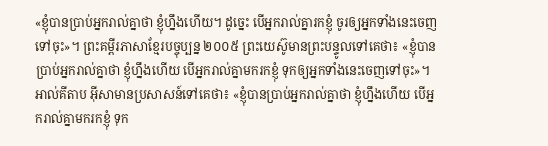«ខ្ញុំបានប្រាប់អ្នករាល់គ្នាថា ខ្ញុំហ្នឹងហើយ។ ដូច្នេះ បើអ្នករាល់គ្នារកខ្ញុំ ចូរឲ្យអ្នកទាំងនេះចេញទៅចុះ»។ ព្រះគម្ពីរភាសាខ្មែរបច្ចុប្បន្ន ២០០៥ ព្រះយេស៊ូមានព្រះបន្ទូលទៅគេថា៖ «ខ្ញុំបានប្រាប់អ្នករាល់គ្នាថា ខ្ញុំហ្នឹងហើយ បើអ្នករាល់គ្នាមករកខ្ញុំ ទុកឲ្យអ្នកទាំងនេះចេញទៅចុះ»។ អាល់គីតាប អ៊ីសាមានប្រសាសន៍ទៅគេថា៖ «ខ្ញុំបានប្រាប់អ្នករាល់គ្នាថា ខ្ញុំហ្នឹងហើយ បើអ្នករាល់គ្នាមករកខ្ញុំ ទុក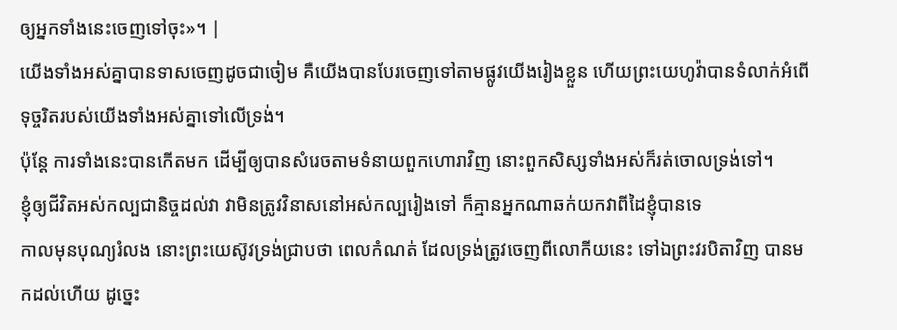ឲ្យអ្នកទាំងនេះចេញទៅចុះ»។ |
យើងទាំងអស់គ្នាបានទាសចេញដូចជាចៀម គឺយើងបានបែរចេញទៅតាមផ្លូវយើងរៀងខ្លួន ហើយព្រះយេហូវ៉ាបានទំលាក់អំពើទុច្ចរិតរបស់យើងទាំងអស់គ្នាទៅលើទ្រង់។
ប៉ុន្តែ ការទាំងនេះបានកើតមក ដើម្បីឲ្យបានសំរេចតាមទំនាយពួកហោរាវិញ នោះពួកសិស្សទាំងអស់ក៏រត់ចោលទ្រង់ទៅ។
ខ្ញុំឲ្យជីវិតអស់កល្បជានិច្ចដល់វា វាមិនត្រូវវិនាសនៅអស់កល្បរៀងទៅ ក៏គ្មានអ្នកណាឆក់យកវាពីដៃខ្ញុំបានទេ
កាលមុនបុណ្យរំលង នោះព្រះយេស៊ូវទ្រង់ជ្រាបថា ពេលកំណត់ ដែលទ្រង់ត្រូវចេញពីលោកីយនេះ ទៅឯព្រះវរបិតាវិញ បានមកដល់ហើយ ដូច្នេះ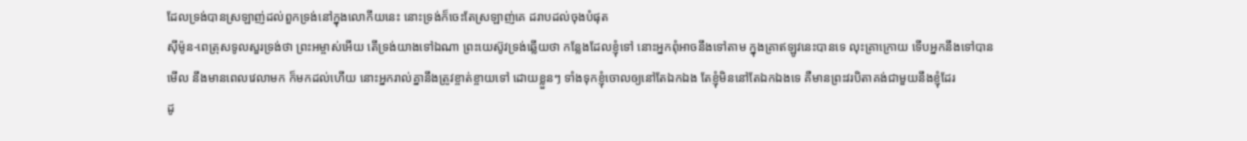ដែលទ្រង់បានស្រឡាញ់ដល់ពួកទ្រង់នៅក្នុងលោកីយនេះ នោះទ្រង់ក៏ចេះតែស្រឡាញ់គេ ដរាបដល់ចុងបំផុត
ស៊ីម៉ូន-ពេត្រុសទូលសួរទ្រង់ថា ព្រះអម្ចាស់អើយ តើទ្រង់យាងទៅឯណា ព្រះយេស៊ូវទ្រង់ឆ្លើយថា កន្លែងដែលខ្ញុំទៅ នោះអ្នកពុំអាចនឹងទៅតាម ក្នុងគ្រាឥឡូវនេះបានទេ លុះគ្រាក្រោយ ទើបអ្នកនឹងទៅបាន
មើល នឹងមានពេលវេលាមក ក៏មកដល់ហើយ នោះអ្នករាល់គ្នានឹងត្រូវខ្ចាត់ខ្ចាយទៅ ដោយខ្លួនៗ ទាំងទុកខ្ញុំចោលឲ្យនៅតែឯកឯង តែខ្ញុំមិននៅតែឯកឯងទេ គឺមានព្រះវរបិតាគង់ជាមួយនឹងខ្ញុំដែរ
ដូ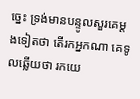ច្នេះ ទ្រង់មានបន្ទូលសួរគេម្តងទៀតថា តើរកអ្នកណា គេទូលឆ្លើយថា រកយេ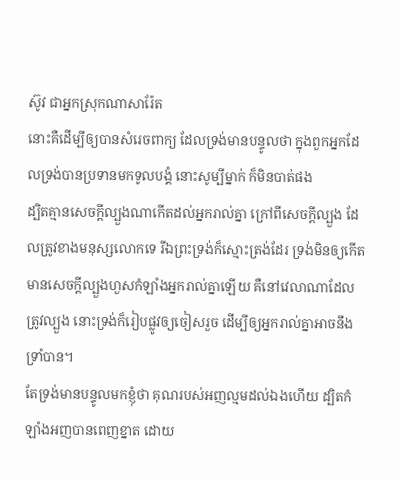ស៊ូវ ជាអ្នកស្រុកណាសារ៉ែត
នោះគឺដើម្បីឲ្យបានសំរេចពាក្យ ដែលទ្រង់មានបន្ទូលថា ក្នុងពួកអ្នកដែលទ្រង់បានប្រទានមកទូលបង្គំ នោះសូម្បីម្នាក់ ក៏មិនបាត់ផង
ដ្បិតគ្មានសេចក្ដីល្បួងណាកើតដល់អ្នករាល់គ្នា ក្រៅពីសេចក្ដីល្បួង ដែលត្រូវខាងមនុស្សលោកទេ រីឯព្រះទ្រង់ក៏ស្មោះត្រង់ដែរ ទ្រង់មិនឲ្យកើតមានសេចក្ដីល្បួងហួសកំឡាំងអ្នករាល់គ្នាឡើយ គឺនៅវេលាណាដែលត្រូវល្បួង នោះទ្រង់ក៏រៀបផ្លូវឲ្យចៀសរួច ដើម្បីឲ្យអ្នករាល់គ្នាអាចនឹងទ្រាំបាន។
តែទ្រង់មានបន្ទូលមកខ្ញុំថា គុណរបស់អញល្មមដល់ឯងហើយ ដ្បិតកំឡាំងអញបានពេញខ្នាត ដោយ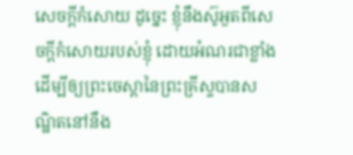សេចក្ដីកំសោយ ដូច្នេះ ខ្ញុំនឹងស៊ូអួតពីសេចក្ដីកំសោយរបស់ខ្ញុំ ដោយអំណរជាខ្លាំង ដើម្បីឲ្យព្រះចេស្តានៃព្រះគ្រីស្ទបានសណ្ឋិតនៅនឹង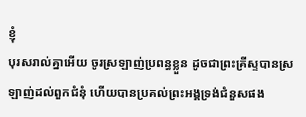ខ្ញុំ
បុរសរាល់គ្នាអើយ ចូរស្រឡាញ់ប្រពន្ធខ្លួន ដូចជាព្រះគ្រីស្ទបានស្រឡាញ់ដល់ពួកជំនុំ ហើយបានប្រគល់ព្រះអង្គទ្រង់ជំនួសផង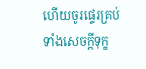ហើយចូរផ្ទេរគ្រប់ទាំងសេចក្ដីទុក្ខ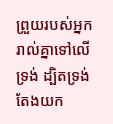ព្រួយរបស់អ្នករាល់គ្នាទៅលើទ្រង់ ដ្បិតទ្រង់តែងយក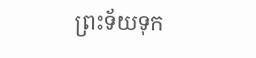ព្រះទ័យទុក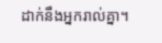ដាក់នឹងអ្នករាល់គ្នា។